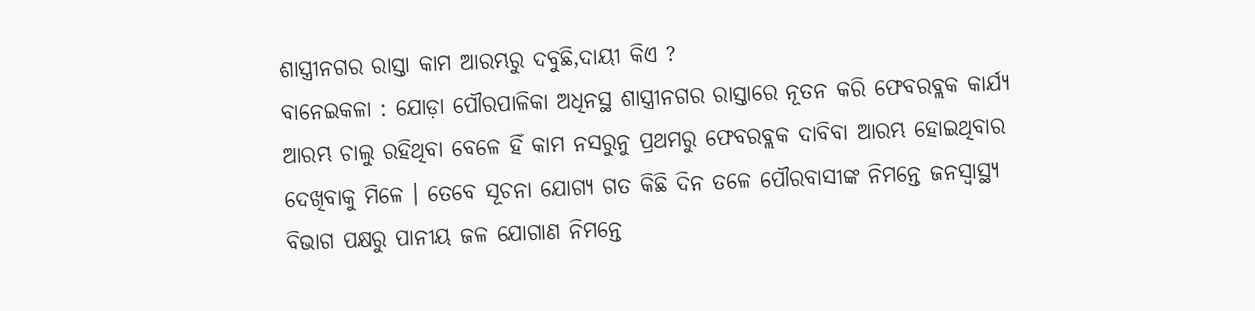ଶାସ୍ତ୍ରୀନଗର ରାସ୍ତା କାମ ଆରମ୍ଭରୁ ଦବୁଛି,ଦାୟୀ କିଏ ?
ବାନେଇକଳା : ଯୋଡ଼ା ପୌରପାଳିକା ଅଧିନସ୍ଥ ଶାସ୍ତ୍ରୀନଗର ରାସ୍ତାରେ ନୂତନ କରି ଫେବରବ୍ଲକ କାର୍ଯ୍ୟ ଆରମ୍ଭ ଚାଲୁ ରହିଥିବା ବେଳେ ହିଁ କାମ ନସରୁନୁ ପ୍ରଥମରୁ ଫେବରବ୍ଲକ ଦାବିବା ଆରମ୍ଭ ହୋଇଥିବାର ଦେଖିବାକୁ ମିଳେ । ତେବେ ସୂଚନା ଯୋଗ୍ୟ ଗତ କିଛି ଦିନ ତଳେ ପୌରବାସୀଙ୍କ ନିମନ୍ତେ ଜନସ୍ବାସ୍ଥ୍ୟ ବିଭାଗ ପକ୍ଷରୁ ପାନୀୟ ଜଳ ଯୋଗାଣ ନିମନ୍ତେ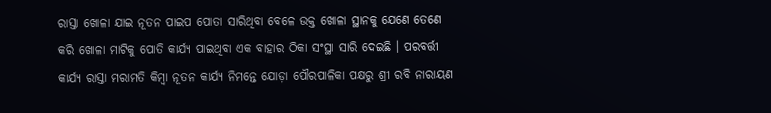ରାସ୍ତା ଖୋଳା ଯାଇ ନୂତନ ପାଇପ ପୋତା ସାରିଥିବା ବେଳେ ଉକ୍ତ ଖୋଳା ସ୍ଥାନକୁ ଯେଣେ ତେଣେ କରି ଖୋଳା ମାଟିକୁ ପୋତି କାର୍ଯ୍ୟ ପାଇଥିବା ଏକ ବାହାର ଠିକା ସଂସ୍ଥା ସାରି ଦେଇଛି । ପରବର୍ତ୍ତୀ କାର୍ଯ୍ୟ ରାସ୍ତା ମରାମତି କିମ୍ବା ନୂତନ କାର୍ଯ୍ୟ ନିମନ୍ତେ ଯୋଡ଼ା ପୌରପାଳିକା ପକ୍ଷରୁ ଶ୍ରୀ ରବି ନାରାୟଣ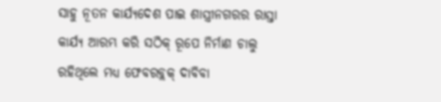ସାହୁ ନୂତନ କାର୍ଯ୍ୟଦେଶ ପାଇ ଶାସ୍ତ୍ରୀନଗରର ରାସ୍ତା କାର୍ଯ୍ୟ ଆରମ୍ଭ କରି ସଠିକ୍ ରୂପେ ନିର୍ମାଣ ଚାଲୁ ରହିଥିଲେ ମଧ୍ୟ ଫେବରବ୍ଲକ୍ ଦାବିବା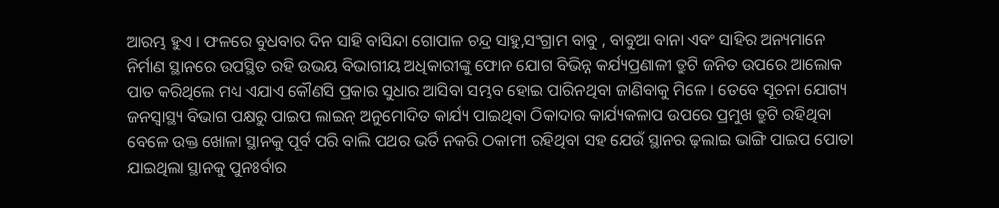ଆରମ୍ଭ ହୁଏ । ଫଳରେ ବୁଧବାର ଦିନ ସାହି ବାସିନ୍ଦା ଗୋପାଳ ଚନ୍ଦ୍ର ସାହୁ,ସଂଗ୍ରାମ ବାବୁ , ବାବୁଆ ବାନା ଏବଂ ସାହିର ଅନ୍ୟମାନେ ନିର୍ମାଣ ସ୍ଥାନରେ ଉପସ୍ଥିତ ରହି ଉଭୟ ବିଭାଗୀୟ ଅଧିକାରୀଙ୍କୁ ଫୋନ ଯୋଗ ବିଭିନ୍ନ କର୍ଯ୍ୟପ୍ରଣାଳୀ ତ୍ରୁଟି ଜନିତ ଉପରେ ଆଲୋକ ପାତ କରିଥିଲେ ମଧ୍ୟ ଏଯାଏ କୌଣସି ପ୍ରକାର ସୁଧାର ଆସିବା ସମ୍ଭବ ହୋଇ ପାରିନଥିବା ଜାଣିବାକୁ ମିଳେ । ତେବେ ସୂଚନା ଯୋଗ୍ୟ ଜନସ୍ବାସ୍ଥ୍ୟ ବିଭାଗ ପକ୍ଷରୁ ପାଇପ ଲାଇନ୍ ଅନୁମୋଦିତ କାର୍ଯ୍ୟ ପାଇଥିବା ଠିକାଦାର କାର୍ଯ୍ୟକଳାପ ଉପରେ ପ୍ରମୁଖ ତ୍ରୁଟି ରହିଥିବା ବେଳେ ଉକ୍ତ ଖୋଳା ସ୍ଥାନକୁ ପୂର୍ବ ପରି ବାଲି ପଥର ଭର୍ତି ନକରି ଠକାମୀ ରହିଥିବା ସହ ଯେଉଁ ସ୍ଥାନର ଢ଼ଲାଇ ଭାଙ୍ଗି ପାଇପ ପୋତା ଯାଇଥିଲା ସ୍ଥାନକୁ ପୁନଃର୍ବାର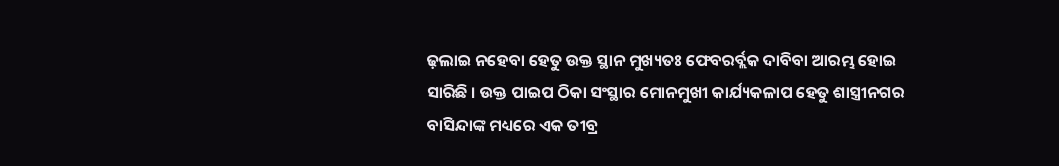ଢ଼ଲାଇ ନହେବା ହେତୁ ଉକ୍ତ ସ୍ଥାନ ମୁଖ୍ୟତଃ ଫେବରର୍ବ୍ଲକ ଦାବିବା ଆରମ୍ଭ ହୋଇ ସାରିଛି । ଉକ୍ତ ପାଇପ ଠିକା ସଂସ୍ଥାର ମୋନମୁଖୀ କାର୍ଯ୍ୟକଳାପ ହେତୁ ଶାସ୍ତ୍ରୀନଗର ବାସିନ୍ଦାଙ୍କ ମଧ୍ୟରେ ଏକ ତୀବ୍ର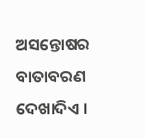ଅସନ୍ତୋଷର ବାତାବରଣ ଦେଖାଦିଏ ।